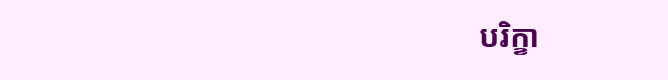បរិក្ខា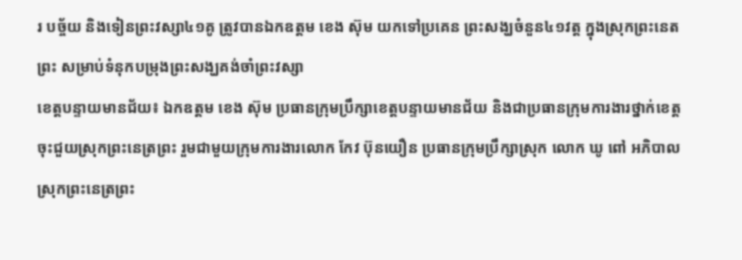រ បច្ច័យ និងទៀនព្រះវស្សា៤១គូ ត្រូវបានឯកឧត្ដម ខេង ស៊ុម យកទៅប្រគេន ព្រះសង្ឃចំនួន៤១វត្ត ក្នុងស្រុកព្រះនេតព្រះ សម្រាប់ទំនុកបម្រុងព្រះសង្ឃគង់ចាំព្រះវស្សា
ខេត្តបន្ទាយមានជ័យ៖ ឯកឧត្ដម ខេង ស៊ុម ប្រធានក្រុមប្រឹក្សាខេត្តបន្ទាយមានជ័យ និងជាប្រធានក្រុមការងារថ្នាក់ខេត្តចុះជួយស្រុកព្រះនេត្រព្រះ រួមជាមួយក្រុមការងារលោក កែវ ប៊ុនយឿន ប្រធានក្រុមប្រឹក្សាស្រុក លោក ឃូ ពៅ អភិបាលស្រុកព្រះនេត្រព្រះ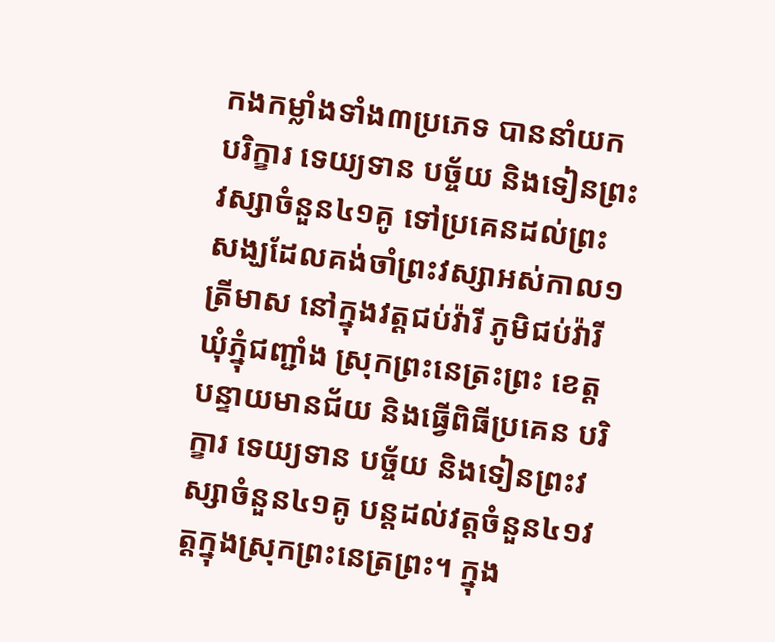កងកម្លាំងទាំង៣ប្រភេទ បាននាំយក បរិក្ខារ ទេយ្យទាន បច្ច័យ និងទៀនព្រះវស្សាចំនួន៤១គូ ទៅប្រគេនដល់ព្រះសង្ឃដែលគង់ចាំព្រះវស្សាអស់កាល១ត្រីមាស នៅក្នុងវត្តជប់វ៉ារី ភូមិជប់វ៉ារី ឃុំភ្នុំជញ្ជាំង ស្រុកព្រះនេត្រះព្រះ ខេត្តបន្ទាយមានជ័យ និងធ្វើពិធីប្រគេន បរិក្ខារ ទេយ្យទាន បច្ច័យ និងទៀនព្រះវស្សាចំនួន៤១គូ បន្តដល់វត្តចំនួន៤១វត្តក្នុងស្រុកព្រះនេត្រព្រះ។ ក្នុង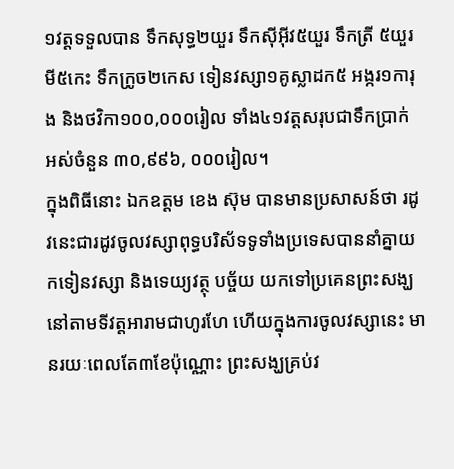១វត្តទទួលបាន ទឹកសុទ្ធ២យួរ ទឹកស៊ីអ៊ីវ៥យួរ ទឹកត្រី ៥យួរ មី៥កេះ ទឹកក្រូច២កេស ទៀនវស្សា១គូស្លាដក៥ អង្ករ១ការុង និងថវិកា១០០,០០០រៀល ទាំង៤១វត្តសរុបជាទឹកប្រាក់ អស់ចំនួន ៣០,៩៩៦, ០០០រៀល។
ក្នុងពិធីនោះ ឯកឧត្ដម ខេង ស៊ុម បានមានប្រសាសន៍ថា រដូវនេះជារដូវចូលវស្សាពុទ្ធបរិស័ទទូទាំងប្រទេសបាននាំគ្នាយកទៀនវស្សា និងទេយ្យវត្ថុ បច្ច័យ យកទៅប្រគេនព្រះសង្ឃនៅតាមទីវត្តអារាមជាហូរហែ ហើយក្នុងការចូលវស្សានេះ មានរយៈពេលតែ៣ខែប៉ុណ្ណោះ ព្រះសង្ឃគ្រប់វ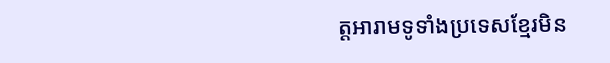ត្តអារាមទូទាំងប្រទេសខ្មែរមិន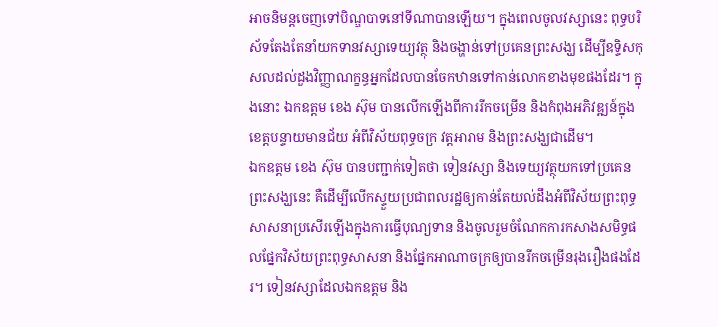អាចនិមន្តចេញទៅបិណ្ឌបាទនៅទីណាបានឡើយ។ ក្នុងពេលចូលវស្សានេះ ពុទ្ធបរិស័ទតែងតែនាំយកទានវស្សាទេយ្យវត្ថុ និងចង្ហាន់ទៅប្រគេនព្រះសង្ឃ ដើម្បីឧទ្ទិសកុសលដល់ដួងវិញ្ញាណក្ខន្ធអ្នកដែលបានចែកឋានទៅកាន់លោកខាងមុខផងដែរ។ ក្នុងនោះ ឯកឧត្ដម ខេង ស៊ុម បានលើកឡើងពីការរីកចម្រើន និងកំពុងអភិវឌ្ឍន៍ក្នុងខេត្តបន្ទាយមានជ័យ អំពីវិស័យពុទ្ធចក្រ វត្តអារាម និងព្រះសង្ឃជាដើម។
ឯកឧត្ដម ខេង ស៊ុម បានបញ្ជាក់ទៀតថា ទៀនវស្សា និងទេយ្យវត្ថុយកទៅប្រគេនព្រះសង្ឃនេះ គឺដើម្បីលើកស្ទួយប្រជាពលរដ្ឋឲ្យកាន់តែយល់ដឹងអំពីវិស័យព្រះពុទ្ធសាសនាប្រសើរឡើងក្នុងការធ្វើបុណ្យទាន និងចូលរួមចំណែកការកសាងសមិទ្ធផលផ្នែកវិស័យព្រះពុទ្ធសាសនា និងផ្នែកអាណាចក្រឲ្យបានរីកចម្រើនរុងរឿងផងដែរ។ ទៀនវស្សាដែលឯកឧត្ដម និង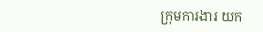ក្រុមការងារ យក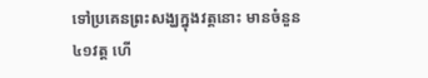ទៅប្រគេនព្រះសង្ឃក្នុងវត្តនោះ មានចំនួន៤១វត្ត ហើ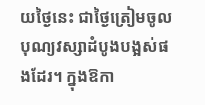យថ្ងៃនេះ ជាថ្ងៃត្រៀមចូលបុណ្យវស្សាដំបូងបង្អស់ផងដែរ។ ក្នុងឱកា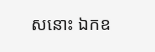សនោះ ឯកឧ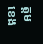ត្ដម ខេង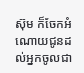ស៊ុម ក៏ចែកអំណោយជូនដល់អ្នកចូលជា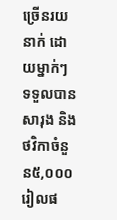ច្រើនរយនាក់ ដោយម្នាក់ៗ ទទួលបានសារុង និងថវិកាចំនួន៥,០០០រៀលផ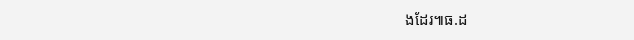ងដែរ៕ធ.ដ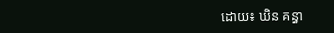ដោយ៖ ឃិន គន្ធា